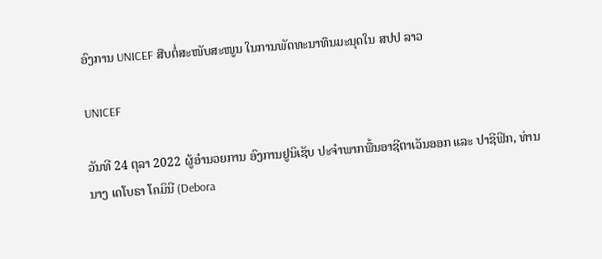ອົງການ UNICEF ສືບຕໍ່ສະໜັບສະໜູນ ໃນການພັດທະນາທຶນມະນຸດໃນ ສປປ ລາວ

UNICEF

ວັນທີ 24 ຕຸລາ 2022 ຜູ້ອໍານວຍການ ອົງການຢູນິເຊັບ ປະຈໍາພາກພື້ນອາຊີຕາເວັນອອກ ແລະ ປາຊີຟິກ, ທ່ານນາງ ເດໂບຣາ ໂຄມິນີ (Debora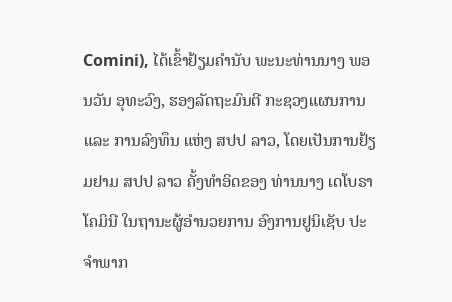Comini), ໄດ້ເຂົ້າຢ້ຽມຄຳນັບ ພະນະທ່ານນາງ ພອນວັນ ອຸທະວົງ, ຮອງລັດຖະມົນຕີ ກະຊວງແຜນການ ແລະ ການລົງທຶນ ແຫ່ງ ສປປ ລາວ, ໂດຍເປັນການຢ້ຽມຢາມ ສປປ ລາວ ຄັ້ງທໍາອິດຂອງ ທ່ານນາງ ເດໂບຣາ ໂຄມິນີ ໃນຖານະຜູ້ອໍານວຍການ ອົງການຢູນິເຊັບ ປະຈໍາພາກ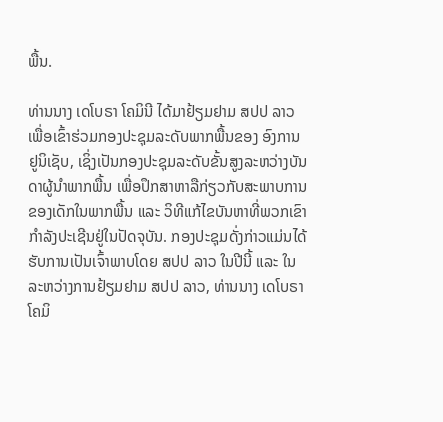ພື້ນ.

ທ່ານນາງ ເດໂບຣາ ໂຄມິນີ ໄດ້ມາຢ້ຽມຢາມ ສປປ ລາວ ເພື່ອເຂົ້າຮ່ວມກອງປະຊຸມລະດັບພາກພື້ນຂອງ ອົງການຢູນິເຊັບ, ເຊິ່ງເປັນກອງປະຊຸມລະດັບຂັ້ນສູງລະຫວ່າງບັນດາຜູ້ນຳພາກພື້ນ ເພື່ອປຶກສາຫາລືກ່ຽວກັບສະພາບການຂອງເດັກໃນພາກພື້ນ ແລະ ວິທີແກ້ໄຂບັນຫາທີ່ພວກເຂົາກຳລັງປະເຊີນຢູ່ໃນປັດຈຸບັນ. ກອງປະຊຸມດັ່ງກ່າວແມ່ນໄດ້ຮັບການເປັນເຈົ້າພາບໂດຍ ສປປ ລາວ ໃນປີນີ້ ແລະ ໃນລະຫວ່າງການຢ້ຽມຢາມ ສປປ ລາວ, ທ່ານນາງ ເດໂບຣາ ໂຄມິ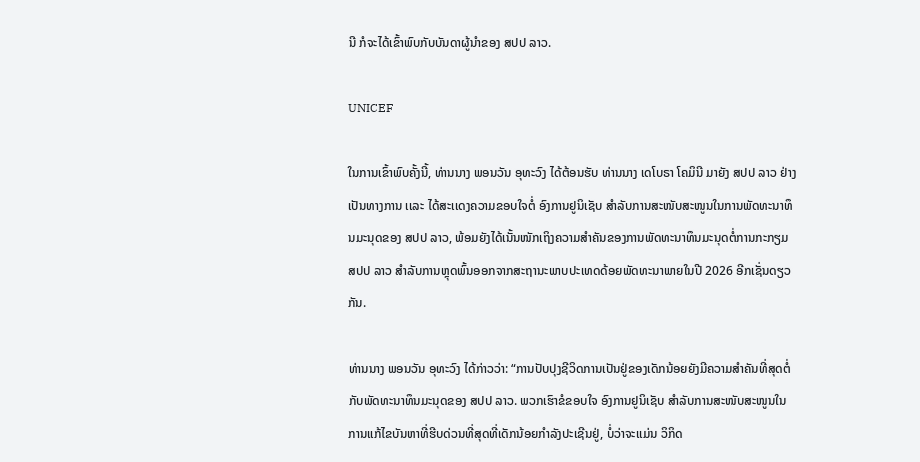ນີ ກໍຈະໄດ້ເຂົ້າພົບກັບບັນດາຜູ້ນຳຂອງ ສປປ ລາວ.

UNICEF

ໃນການເຂົ້າພົບຄັ້ງນີ້, ທ່ານນາງ ພອນວັນ ອຸທະວົງ ໄດ້ຕ້ອນຮັບ ທ່ານນາງ ເດໂບຣາ ໂຄມິນີ ມາຍັງ ສປປ ລາວ ຢ່າງເປັນທາງການ ເເລະ ໄດ້ສະເເດງຄວາມຂອບໃຈຕໍ່ ອົງການຢູນິເຊັບ ສຳລັບການສະໜັບສະໜູນໃນການພັດທະນາທຶນມະນຸດຂອງ ສປປ ລາວ, ພ້ອມຍັງໄດ້ເນັ້ນໜັກເຖິງຄວາມສໍາຄັນຂອງການພັດທະນາທຶນມະນຸດຕໍ່ການກະກຽມ ສປປ ລາວ ສຳລັບການຫຼຸດພົ້ນອອກຈາກສະຖານະພາບປະເທດດ້ອຍພັດທະນາພາຍໃນປີ 2026 ອີກເຊັ່ນດຽວກັນ.

ທ່ານນາງ ພອນວັນ ອຸທະວົງ ໄດ້ກ່າວວ່າ: “ການປັບປຸງຊີວິດການເປັນຢູ່ຂອງເດັກນ້ອຍຍັງມີຄວາມສຳຄັນທີ່ສຸດຕໍ່ກັບພັດທະນາທຶນມະນຸດຂອງ ສປປ ລາວ. ພວກເຮົາຂໍຂອບໃຈ ອົງການຢູນິເຊັບ ສໍາລັບການສະໜັບສະໜູນໃນການແກ້ໄຂບັນຫາທີ່ຮີບດ່ວນທີ່ສຸດທີ່ເດັກນ້ອຍກຳລັງປະເຊີນຢູ່, ບໍ່ວ່າຈະເເມ່ນ ວິກິດ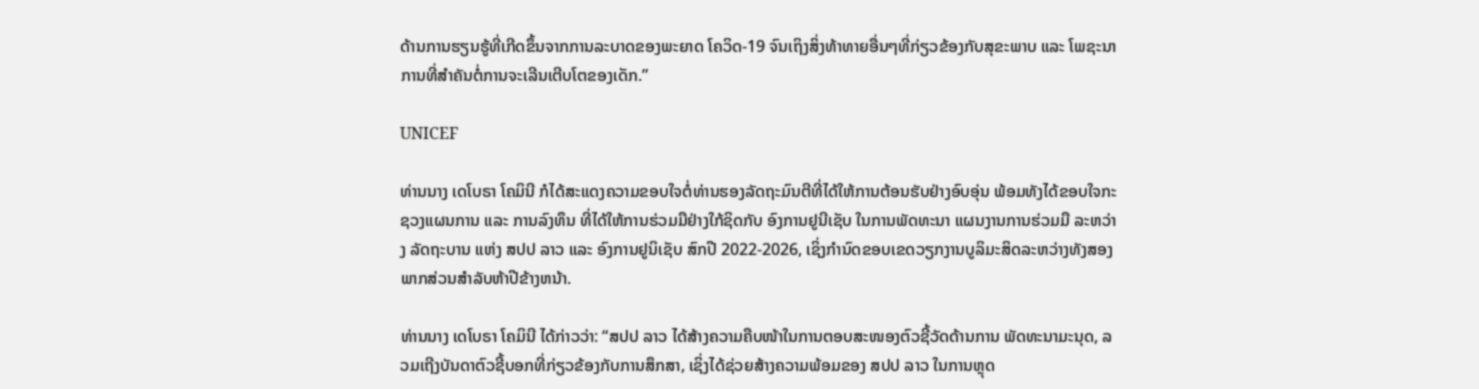ດ້ານການຮຽນຮູ້ທີ່ເກີດຂຶ້ນຈາກການລະບາດຂອງພະຍາດ ໂຄວິດ-19 ຈົນເຖິງສິ່ງທ້າທາຍອື່ນໆທີ່ກ່ຽວຂ້ອງກັບສຸຂະພາບ ແລະ ໂພຊະນາການທີ່ສຳຄັນຕໍ່ການຈະເລີນເຕີບໂຕຂອງເດັກ.”

UNICEF

ທ່ານນາງ ເດໂບຣາ ໂຄມິນີ ກໍໄດ້ສະແດງຄວາມຂອບໃຈຕໍ່ທ່ານຮອງລັດຖະມົນຕີທີ່ໄດ້ໃຫ້ການຕ້ອນຮັບຢ່າງອົບອຸ່ນ ພ້ອມທັງໄດ້ຂອບໃຈກະຊວງແຜນການ ແລະ ການລົງທຶນ ທີ່ໄດ້ໃຫ້ການຮ່ວມມືຢ່າງໃກ້ຊິດກັບ ອົງການຢູນີເຊັບ ໃນການພັດທະນາ ແຜນງານການຮ່ວມມື ລະຫວ່າງ ລັດຖະບານ ແຫ່ງ ສປປ ລາວ ແລະ ອົງການຢູນິເຊັບ ສົກປີ 2022-2026, ເຊິ່ງກໍານົດຂອບເຂດວຽກງານບູລິມະສິດລະຫວ່າງທັງສອງພາກສ່ວນສໍາລັບຫ້າປີຂ້າງຫນ້າ.

ທ່ານນາງ ເດໂບຣາ ໂຄມິນີ ໄດ້ກ່າວວ່າ: “ສປປ ລາວ ໄດ້ສ້າງຄວາມຄືບໜ້າໃນການຕອບສະໜອງຕົວຊີ້ວັດດ້ານການ ພັດທະນາມະນຸດ, ລວມເຖີງບັນດາຕົວຊີ້ບອກທີ່ກ່ຽວຂ້ອງກັບການສຶກສາ, ເຊິ່ງໄດ້ຊ່ວຍສ້າງຄວາມພ້ອມຂອງ ສປປ ລາວ ໃນການຫຼຸດ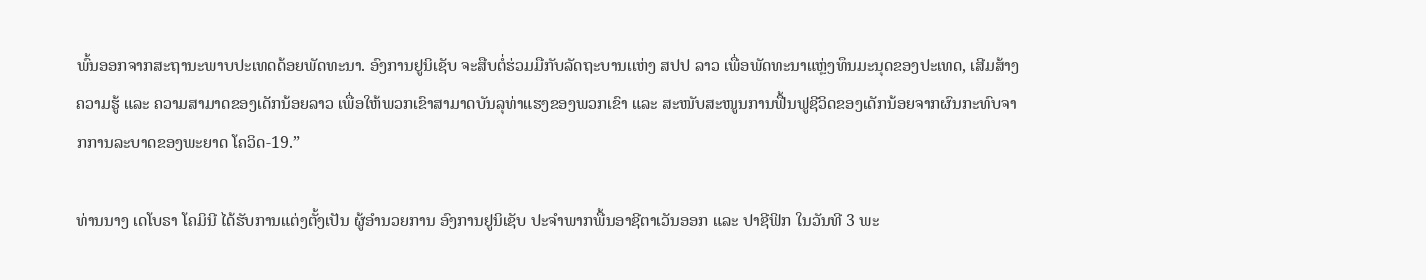ພົ້ນອອກຈາກສະຖານະພາບປະເທດດ້ອຍພັດທະນາ. ອົງການຢູນິເຊັບ ຈະສືບຕໍ່ຮ່ວມມືກັບລັດຖະບານເເຫ່ງ ສປປ ລາວ ເພື່ອພັດທະນາແຫຼ່ງທຶນມະນຸດຂອງປະເທດ, ເສີມສ້າງຄວາມຮູ້ ແລະ ຄວາມສາມາດຂອງເດັກນ້ອຍລາວ ເພື່ອໃຫ້ພວກເຂົາສາມາດບັນລຸທ່າແຮງຂອງພວກເຂົາ ແລະ ສະໜັບສະໜູນການຟື້ນຟູຊີວິດຂອງເດັກນ້ອຍຈາກຜົນກະທົບຈາກການລະບາດຂອງພະຍາດ ໂຄວິດ-19.”

ທ່ານນາງ ເດໂບຣາ ໂຄມິນີ ໄດ້ຮັບການແຕ່ງຕັ້ງເປັນ ຜູ້ອໍານວຍການ ອົງການຢູນິເຊັບ ປະຈໍາພາກພື້ນອາຊີຕາເວັນອອກ ແລະ ປາຊີຟິກ ໃນວັນທີ 3 ພະ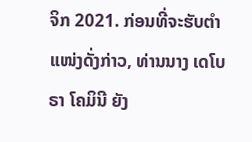ຈິກ 2021. ກ່ອນທີ່ຈະຮັບຕຳແໜ່ງດັ່ງກ່າວ, ທ່ານນາງ ເດໂບຣາ ໂຄມິນີ ຍັງ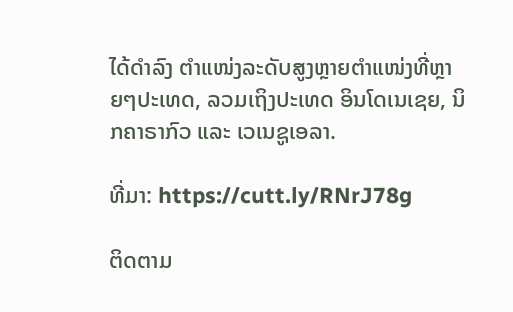ໄດ້ດຳລົງ ຕຳແໜ່ງລະດັບສູງຫຼາຍຕຳແໜ່ງທີ່ຫຼາຍໆປະເທດ, ລວມເຖິງປະເທດ ອິນໂດເນເຊຍ, ນິກຄາຣາກົວ ແລະ ເວເນຊູເອລາ.

ທີ່ມາ: https://cutt.ly/RNrJ78g

ຕິດຕາມ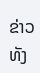ຂ່າວທັງ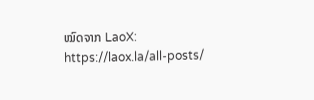ໝົດຈາກ LaoX: https://laox.la/all-posts/